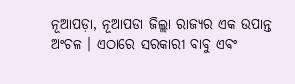ନୂଆପଡ଼ା, ନୂଆପଡା ଜିଲ୍ଲା ରାଜ୍ୟର ଏକ ଉପାନ୍ତ ଅଂଚଳ । ଏଠାରେ ସରକାରୀ ବାବୁ ଏବଂ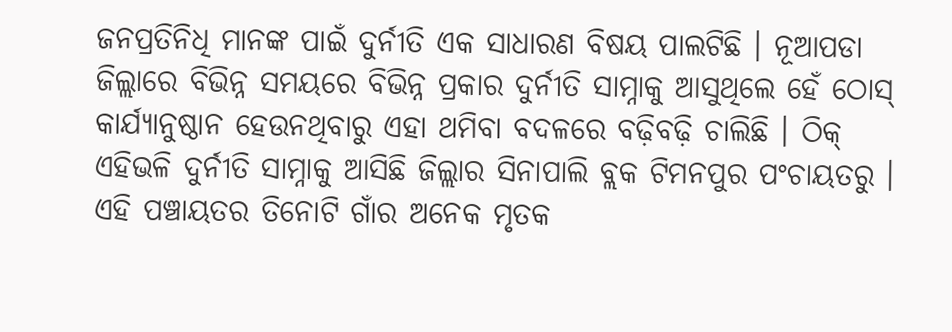ଜନପ୍ରତିନିଧି ମାନଙ୍କ ପାଇଁ ଦୁର୍ନୀତି ଏକ ସାଧାରଣ ବିଷୟ ପାଲଟିଛି । ନୂଆପଡା ଜିଲ୍ଲାରେ ବିଭିନ୍ନ ସମୟରେ ବିଭିନ୍ନ ପ୍ରକାର ଦୁର୍ନୀତି ସାମ୍ନାକୁ ଆସୁଥିଲେ ହେଁ ଠୋସ୍ କାର୍ଯ୍ୟାନୁଷ୍ଠାନ ହେଉନଥିବାରୁ ଏହା ଥମିବା ବଦଳରେ ବଢ଼ିବଢ଼ି ଚାଲିଛି । ଠିକ୍ ଏହିଭଳି ଦୁର୍ନୀତି ସାମ୍ନାକୁ ଆସିଛି ଜିଲ୍ଲାର ସିନାପାଲି ବ୍ଲକ ଟିମନପୁର ପଂଚାୟତରୁ । ଏହି ପଞ୍ଚାୟତର ତିନୋଟି ଗାଁର ଅନେକ ମୃତକ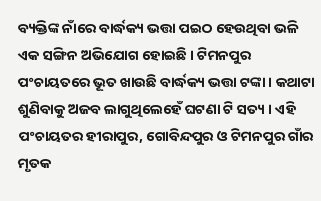ବ୍ୟକ୍ତିଙ୍କ ନାଁରେ ବାର୍ଦ୍ଧକ୍ୟ ଭତ୍ତା ପଇଠ ହେଉଥିବା ଭଳି ଏକ ସଙ୍ଗିନ ଅଭିଯୋଗ ହୋଇଛି । ଟିମନପୁର ପଂଚାୟତରେ ଭୂତ ଖାଉଛି ବାର୍ଦ୍ଧକ୍ୟ ଭତ୍ତା ଟଙ୍କା । କଥାଟା ଶୁଣିବାକୁ ଅଜବ ଲାଗୁଥିଲେହେଁ ଘଟଣା ଟି ସତ୍ୟ । ଏହି ପଂଚାୟତର ହୀରାପୁର, ଗୋବିନ୍ଦପୁର ଓ ଟିମନପୁର ଗାଁର ମୃତକ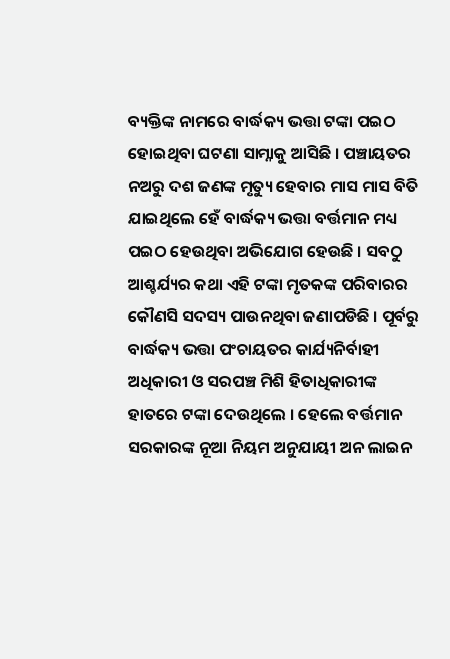ବ୍ୟକ୍ତିଙ୍କ ନାମରେ ବାର୍ଦ୍ଧକ୍ୟ ଭତ୍ତା ଟଙ୍କା ପଇଠ ହୋଇଥିବା ଘଟଣା ସାମ୍ନାକୁ ଆସିଛି । ପଞ୍ଚାୟତର ନଅରୁ ଦଶ ଜଣଙ୍କ ମୃତ୍ୟୁ ହେବାର ମାସ ମାସ ବିତି ଯାଇଥିଲେ ହେଁ ବାର୍ଦ୍ଧକ୍ୟ ଭତ୍ତା ବର୍ତ୍ତମାନ ମଧ୍ୟ ପଇଠ ହେଉଥିବା ଅଭିଯୋଗ ହେଉଛି । ସବଠୁ ଆଶ୍ଚର୍ଯ୍ୟର କଥା ଏହି ଟଙ୍କା ମୃତକଙ୍କ ପରିବାରର କୌଣସି ସଦସ୍ୟ ପାଉନଥିବା ଜଣାପଡିଛି । ପୂର୍ବରୁ ବାର୍ଦ୍ଧକ୍ୟ ଭତ୍ତା ପଂଚାୟତର କାର୍ଯ୍ୟନିର୍ବାହୀ ଅଧିକାରୀ ଓ ସରପଞ୍ଚ ମିଶି ହିତାଧିକାରୀଙ୍କ ହାତରେ ଟଙ୍କା ଦେଉଥିଲେ । ହେଲେ ବର୍ତ୍ତମାନ ସରକାରଙ୍କ ନୂଆ ନିୟମ ଅନୁଯାୟୀ ଅନ ଲାଇନ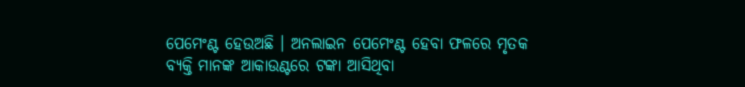ପେମେଂଣ୍ଟ ହେଉଅଛି । ଅନଲାଇନ ପେମେଂଣ୍ଟ ହେବା ଫଳରେ ମୃତକ ବ୍ୟକ୍ତି ମାନଙ୍କ ଆକାଉଣ୍ଟରେ ଟଙ୍କା ଆସିଥିବା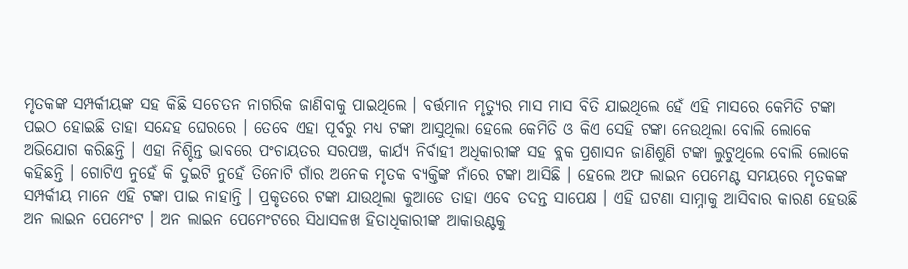ମୃତକଙ୍କ ସମ୍ପର୍କୀୟଙ୍କ ସହ କିଛି ସଚେତନ ନାଗରିକ ଜାଣିବାକୁ ପାଇଥିଲେ । ବର୍ତ୍ତମାନ ମୃତ୍ୟୁର ମାସ ମାସ ବିତି ଯାଇଥିଲେ ହେଁ ଏହି ମାସରେ କେମିତି ଟଙ୍କା ପଇଠ ହୋଇଛି ତାହା ସନ୍ଦେହ ଘେରରେ । ତେବେ ଏହା ପୂର୍ବରୁ ମଧ୍ୟ ଟଙ୍କା ଆସୁଥିଲା ହେଲେ କେମିତି ଓ କିଏ ସେହି ଟଙ୍କା ନେଉଥିଲା ବୋଲି ଲୋକେ ଅଭିଯୋଗ କରିଛନ୍ତି । ଏହା ନିଶ୍ଚିନ୍ତ ଭାବରେ ପଂଚାୟତର ସରପଞ୍ଚ, କାର୍ଯ୍ୟ ନିର୍ବାହୀ ଅଧିକାରୀଙ୍କ ସହ ବ୍ଲକ ପ୍ରଶାସନ ଜାଣିଶୁଣି ଟଙ୍କା ଲୁଟୁଥିଲେ ବୋଲି ଲୋକେ କହିଛନ୍ତି । ଗୋଟିଏ ନୁହେଁ କି ଦୁଇଟି ନୁହେଁ ତିନୋଟି ଗାଁର ଅନେକ ମୃତକ ବ୍ୟକ୍ତିଙ୍କ ନାଁରେ ଟଙ୍କା ଆସିଛି । ହେଲେ ଅଫ ଲାଇନ ପେମେଣ୍ଟ ସମୟରେ ମୃତକଙ୍କ ସମ୍ପର୍କୀୟ ମାନେ ଏହି ଟଙ୍କା ପାଇ ନାହାନ୍ତି । ପ୍ରକୃତରେ ଟଙ୍କା ଯାଉଥିଲା କୁଆଡେ ତାହା ଏବେ ତଦନ୍ତ ସାପେକ୍ଷ । ଏହି ଘଟଣା ସାମ୍ନାକୁ ଆସିବାର କାରଣ ହେଉଛି ଅନ ଲାଇନ ପେମେଂଟ । ଅନ ଲାଇନ ପେମେଂଟରେ ସିଧାସଳଖ ହିତାଧିକାରୀଙ୍କ ଆକାଉଣ୍ଟକୁ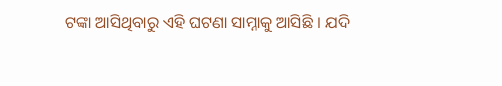ଟଙ୍କା ଆସିଥିବାରୁ ଏହି ଘଟଣା ସାମ୍ନାକୁ ଆସିଛି । ଯଦି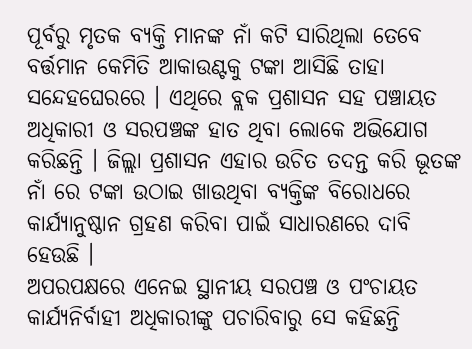ପୂର୍ବରୁ ମୃତକ ବ୍ୟକ୍ତି ମାନଙ୍କ ନାଁ କଟି ସାରିଥିଲା ତେବେ ବର୍ତ୍ତମାନ କେମିତି ଆକାଉଣ୍ଟକୁ ଟଙ୍କା ଆସିଛି ତାହା ସନ୍ଦେହଘେରରେ । ଏଥିରେ ବ୍ଲକ ପ୍ରଶାସନ ସହ ପଞ୍ଚାୟତ ଅଧିକାରୀ ଓ ସରପଞ୍ଚଙ୍କ ହାତ ଥିବା ଲୋକେ ଅଭିଯୋଗ କରିଛନ୍ତି । ଜିଲ୍ଲା ପ୍ରଶାସନ ଏହାର ଉଚିତ ତଦନ୍ତ କରି ଭୂତଙ୍କ ନାଁ ରେ ଟଙ୍କା ଉଠାଇ ଖାଉଥିବା ବ୍ୟକ୍ତିଙ୍କ ବିରୋଧରେ କାର୍ଯ୍ୟାନୁଷ୍ଠାନ ଗ୍ରହଣ କରିବା ପାଇଁ ସାଧାରଣରେ ଦାବି ହେଉଛି ।
ଅପରପକ୍ଷରେ ଏନେଇ ସ୍ଥାନୀୟ ସରପଞ୍ଚ ଓ ପଂଚାୟତ କାର୍ଯ୍ୟନିର୍ବାହୀ ଅଧିକାରୀଙ୍କୁ ପଚାରିବାରୁ ସେ କହିଛନ୍ତି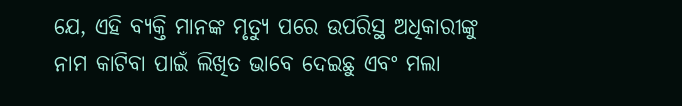ଯେ, ଏହି ବ୍ୟକ୍ତି ମାନଙ୍କ ମୃତ୍ୟୁ ପରେ ଉପରିସ୍ଥ ଅଧିକାରୀଙ୍କୁ ନାମ କାଟିବା ପାଇଁ ଲିଖିତ ଭାବେ ଦେଇଛୁ ଏବଂ ମଲା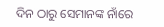ଦିନ ଠାରୁ ସେମାନଙ୍କ ନାଁରେ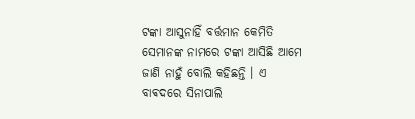ଟଙ୍କା ଆସୁନାହିଁ ବର୍ତ୍ତମାନ କେମିତି ସେମାନଙ୍କ ନାମରେ ଟଙ୍କା ଆସିଛି ଆମେ ଜାଣି ନାହୁଁ ବୋଲି କହିଛନ୍ତି । ଏ ବାଵଦରେ ସିନାପାଲି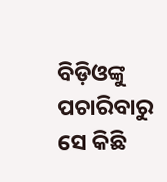ବିଡ଼ିଓଙ୍କୁ ପଚାରିବାରୁ ସେ କିଛି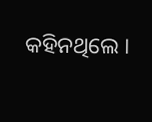କହିନଥିଲେ ।